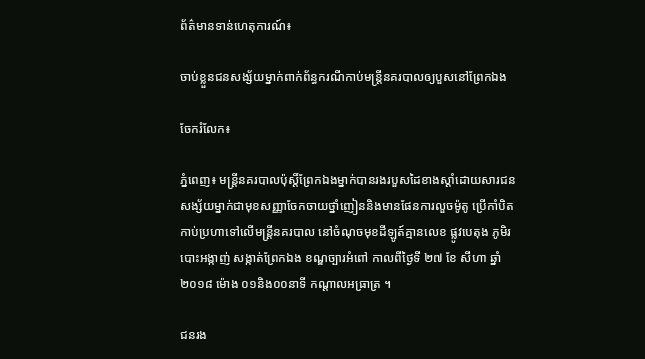ព័ត៌មានទាន់ហេតុការណ៍៖

ចាប់ខ្លួនជនសង្ស័យម្នាក់ពាក់ព័ន្ធករណីកាប់មន្ត្រីនគរបាលឲ្យបួសនៅព្រែកឯង

ចែករំលែក៖

ភ្នំពេញ៖ មន្ត្រីនគរបាលប៉ុស្តិ៍ព្រែកឯងម្នាក់បានរងរបួសដៃខាងស្តាំដោយសារជនសង្ស័យម្នាក់ជាមុខសញ្ញាចែកចាយថ្នាំញៀននិងមានផែនការលួចម៉ូតូ ប្រើកាំបិតកាប់ប្រហាទៅលើមន្ត្រីនគរបាល នៅចំណុចមុខដីឡូត៍គ្មានលេខ ផ្លូវបេតុង ភូមិរបោះអង្កាញ់ សង្កាត់ព្រែកឯង ខណ្ឌច្បារអំពៅ កាលពីថ្ងៃទី ២៧ ខែ សីហា ឆ្នាំ២០១៨ ម៉ោង ០១និង០០នាទី កណ្តាលអធ្រាត្រ ។

ជនរង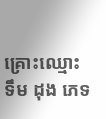គ្រោះឈ្មោះ ទឹម ដុង ភេទ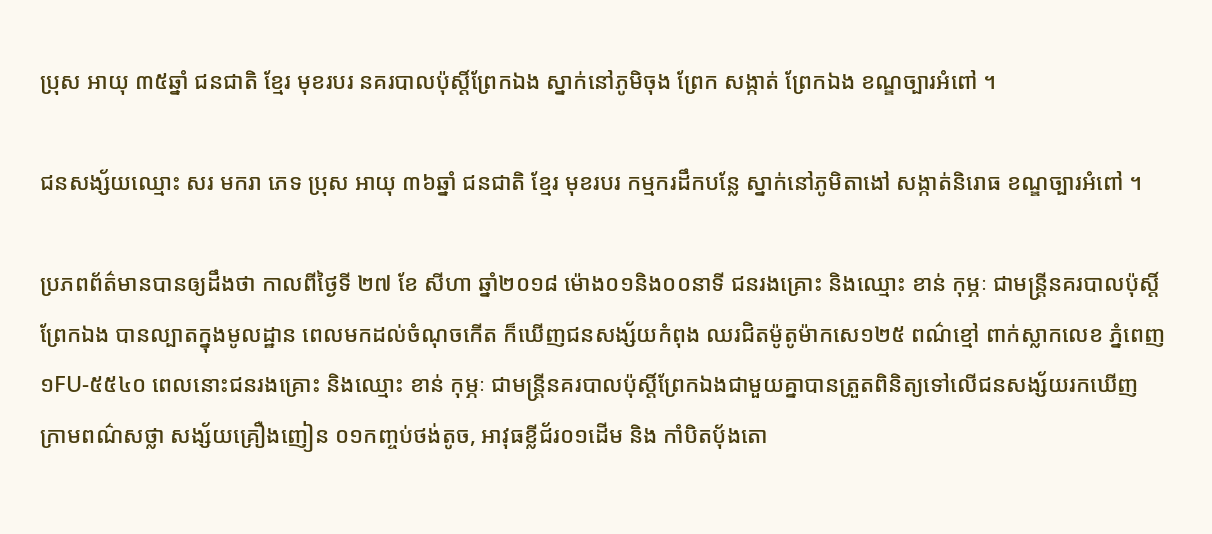ប្រុស អាយុ ៣៥ឆ្នាំ ជនជាតិ ខ្មែរ មុខរបរ នគរបាលប៉ុស្តិ៍ព្រែកឯង ស្នាក់នៅភូមិចុង ព្រែក សង្កាត់ ព្រែកឯង ខណ្ឌច្បារអំពៅ ។

ជនសង្ស័យឈ្មោះ សរ មករា ភេទ ប្រុស អាយុ ៣៦ឆ្នាំ ជនជាតិ ខ្មែរ មុខរបរ កម្មករដឹកបន្លែ ស្នាក់នៅភូមិតាងៅ សង្កាត់និរោធ ខណ្ឌច្បារអំពៅ ។

ប្រភពព័ត៌មានបានឲ្យដឹងថា កាលពីថ្ងៃទី ២៧ ខែ សីហា ឆ្នាំ២០១៨ ម៉ោង០១និង០០នាទី ជនរងគ្រោះ និងឈ្មោះ ខាន់ កុម្ភៈ ជាមន្រ្តីនគរបាលប៉ុស្តិ៍ព្រែកឯង បានល្បាតក្នុងមូលដ្ឋាន ពេលមកដល់ចំណុចកើត ក៏ឃើញជនសង្ស័យកំពុង ឈរជិតម៉ូតូម៉ាកសេ១២៥ ពណ៌ខ្មៅ ពាក់ស្លាកលេខ ភ្នំពេញ ១FU-៥៥៤០ ពេលនោះជនរងគ្រោះ និងឈ្មោះ ខាន់ កុម្ភៈ ជាមន្ត្រីនគរបាលប៉ុស្តិ៍ព្រែកឯងជាមួយគ្នាបានត្រួតពិនិត្យទៅលើជនសង្ស័យរកឃើញ ក្រាមពណ៌សថ្លា សង្ស័យគ្រឿងញៀន ០១កញ្ចប់ថង់តូច, អាវុធខ្លីជ័រ០១ដើម និង កាំបិតប៉័ងតោ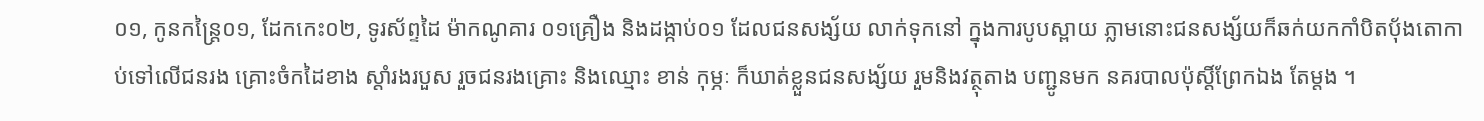០១, កូនកន្ត្រៃ០១, ដែកកេះ០២, ទូរស័ព្ទដៃ ម៉ាកណូគារ ០១គ្រឿង និងដង្កាប់០១ ដែលជនសង្ស័យ លាក់ទុកនៅ ក្នុងការបូបស្ពាយ ភ្លាមនោះជនសង្ស័យក៏ឆក់យកកាំបិតប៉័ងតោកាប់ទៅលើជនរង គ្រោះចំកដៃខាង ស្តាំរងរបួស រួចជនរងគ្រោះ និងឈ្មោះ ខាន់ កុម្ភៈ ក៏ឃាត់ខ្លួនជនសង្ស័យ រួមនិងវត្ថុតាង បញ្ជូនមក នគរបាលប៉ុស្តិ៍ព្រែកឯង តែម្តង ។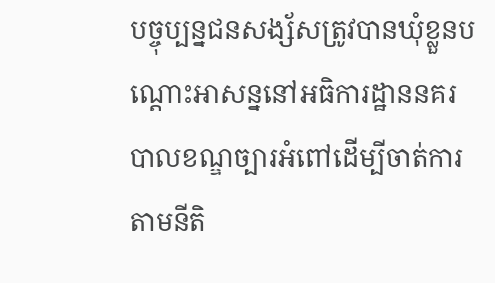បច្ចុប្បន្នជនសង្ស័សត្រូវបានឃុំខ្លួនបណ្តោះអាសន្ននៅអធិការដ្ឋាននគរបាលខណ្ឌច្បារអំពៅដើម្បីចាត់ការតាមនីតិ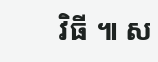វិធី ៕ ស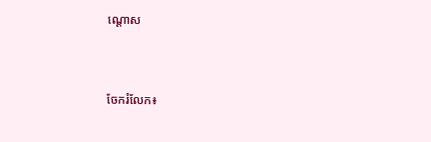ណ្តោស


ចែករំលែក៖